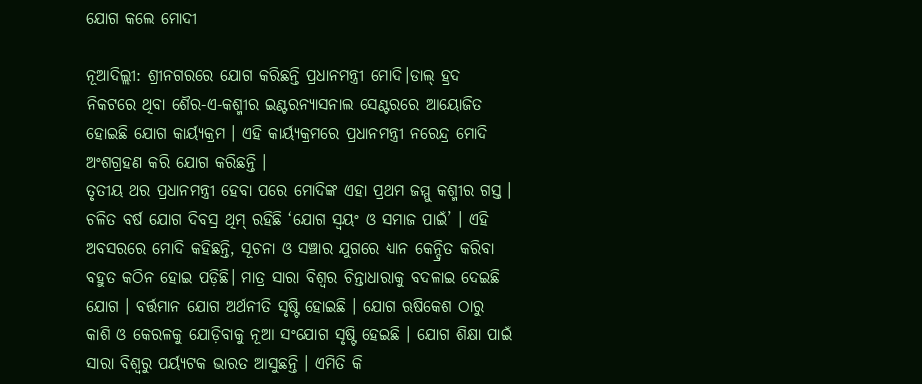ଯୋଗ କଲେ ମୋଦୀ

ନୂଆଦିଲ୍ଲୀ: ଶ୍ରୀନଗରରେ ଯୋଗ କରିଛନ୍ତି ପ୍ରଧାନମନ୍ତ୍ରୀ ମୋଦି।ଡାଲ୍ ହ୍ରଦ ନିକଟରେ ଥିବା ଶୈର-ଏ-କଶ୍ମୀର ଇଣ୍ଟରନ୍ୟାସନାଲ ସେଣ୍ଟରରେ ଆୟୋଜିତ ହୋଇଛି ଯୋଗ କାର୍ୟ୍ୟକ୍ରମ । ଏହି କାର୍ୟ୍ୟକ୍ରମରେ ପ୍ରଧାନମନ୍ତ୍ରୀ ନରେନ୍ଦ୍ର ମୋଦି ଅଂଶଗ୍ରହଣ କରି ଯୋଗ କରିଛନ୍ତି ।
ତୃତୀୟ ଥର ପ୍ରଧାନମନ୍ତ୍ରୀ ହେବା ପରେ ମୋଦିଙ୍କ ଏହା ପ୍ରଥମ ଜମ୍ମୁ କଶ୍ମୀର ଗସ୍ତ । ଚଳିତ ବର୍ଷ ଯୋଗ ଦିବସ୍ର ଥିମ୍ ରହିଛି ‘ଯୋଗ ସ୍ୱୟଂ ଓ ସମାଜ ପାଇଁ’ । ଏହି ଅବସରରେ ମୋଦି କହିଛନ୍ତି, ସୂଚନା ଓ ସଞ୍ଚାର ଯୁଗରେ ଧ୍ୟାନ କେନ୍ଦ୍ରିତ କରିବା ବହୁତ କଠିନ ହୋଇ ପଡ଼ିଛି। ମାତ୍ର ସାରା ବିଶ୍ୱର ଚିନ୍ତାଧାରାକୁ ବଦଳାଇ ଦେଇଛି ଯୋଗ । ବର୍ତ୍ତମାନ ଯୋଗ ଅର୍ଥନୀତି ସୃଷ୍ଟି ହୋଇଛି । ଯୋଗ ଋଷିକେଶ ଠାରୁ କାଶି ଓ କେରଳକୁ ଯୋଡ଼ିବାକୁ ନୂଆ ସଂଯୋଗ ସୃଷ୍ଟି ହେଇଛି । ଯୋଗ ଶିକ୍ଷା ପାଇଁ ସାରା ବିଶ୍ୱରୁ ପର୍ୟ୍ୟଟକ ଭାରତ ଆସୁଛନ୍ତି । ଏମିତି କି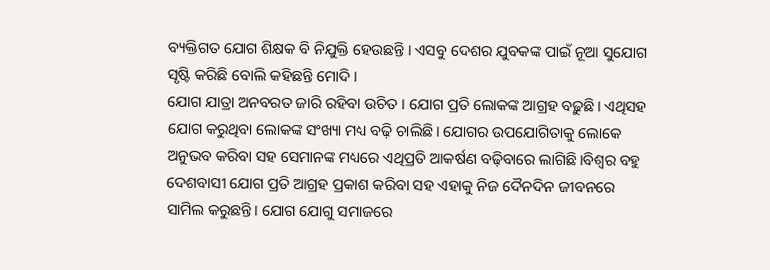ବ୍ୟକ୍ତିଗତ ଯୋଗ ଶିକ୍ଷକ ବି ନିଯୁକ୍ତି ହେଉଛନ୍ତି । ଏସବୁ ଦେଶର ଯୁବକଙ୍କ ପାଇଁ ନୂଆ ସୁଯୋଗ ସୃଷ୍ଟି କରିଛି ବୋଲି କହିଛନ୍ତି ମୋଦି ।
ଯୋଗ ଯାତ୍ରା ଅନବରତ ଜାରି ରହିବା ଉଚିତ । ଯୋଗ ପ୍ରତି ଲୋକଙ୍କ ଆଗ୍ରହ ବଢ଼ୁଛି। ଏଥିସହ ଯୋଗ କରୁଥିବା ଲୋକଙ୍କ ସଂଖ୍ୟା ମଧ୍ୟ ବଢ଼ି ଚାଲିଛି। ଯୋଗର ଉପଯୋଗିତାକୁ ଲୋକେ ଅନୁଭବ କରିବା ସହ ସେମାନଙ୍କ ମଧ୍ୟରେ ଏଥିପ୍ରତି ଆକର୍ଷଣ ବଢ଼ିବାରେ ଲାଗିଛି।ବିଶ୍ୱର ବହୁ ଦେଶବାସୀ ଯୋଗ ପ୍ରତି ଆଗ୍ରହ ପ୍ରକାଶ କରିବା ସହ ଏହାକୁ ନିଜ ଦୈନଦିନ ଜୀବନରେ ସାମିଲ କରୁଛନ୍ତି। ଯୋଗ ଯୋଗୁ ସମାଜରେ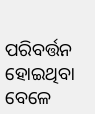ପରିବର୍ତ୍ତନ ହୋଇଥିବା ବେଳେ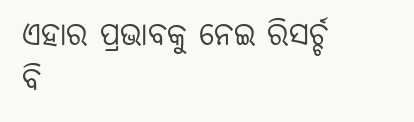ଏହାର ପ୍ରଭାବକୁ ନେଇ ରିସର୍ଚ୍ଚ ବି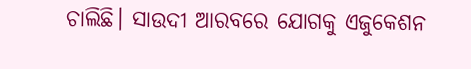ଚାଲିଛି। ସାଉଦୀ ଆରବରେ ଯୋଗକୁ ଏଜୁକେଶନ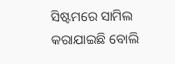ସିଷ୍ଟମରେ ସାମିଲ କରାଯାଇଛି ବୋଲି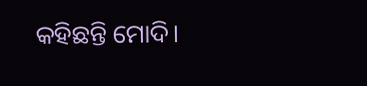କହିଛନ୍ତି ମୋଦି।